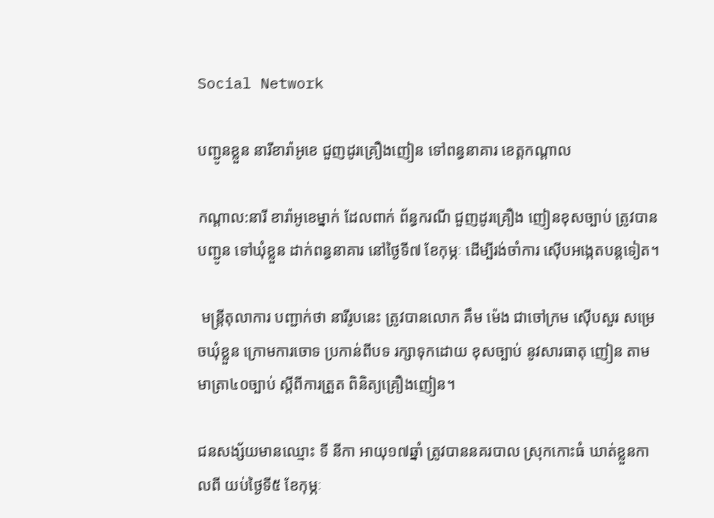Social Network

បញ្ជូនខ្លួន នារីខារ៉ាអូខេ ជួញដូរគ្រឿងញៀន ទៅពន្ធនាគារ ខេត្តកណ្តាល

កណ្តាល:នារី ខារ៉ាអូខេម្នាក់ ដែលពាក់ ព័ន្ធករណី ជួញដូរគ្រឿង ញៀនខុសច្បាប់ ត្រូវបានបញ្ជូន ទៅឃុំខ្លួន ដាក់ពន្ធនាគារ នៅថ្ងៃទី៧ ខែកុម្ភៈ ដើម្បីរង់ចាំការ ស៊ើបអង្កេតបន្តទៀត។

 មន្ត្រីតុលាការ បញ្ជាក់ថា នារីរូបនេះ ត្រូវបានលោក គឹម ម៉េង ជាចៅក្រម ស៊ើបសួរ សម្រេចឃុំខ្លួន ក្រោមការចោទ ប្រកាន់ពីបទ រក្សាទុកដោយ ខុសច្បាប់ នូវសារធាតុ ញៀន តាមមាត្រា៤០ច្បាប់ ស្តីពីការត្រួត ពិនិត្យគ្រឿងញៀន។

ជនសង្ស័យមានឈ្មោះ ទី នីកា អាយុ១៧ឆ្នាំ ត្រូវបាននគរបាល ស្រុកកោះធំ ឃាត់ខ្លួនកាលពី យប់ថ្ងៃទី៥ ខែកុម្ភៈ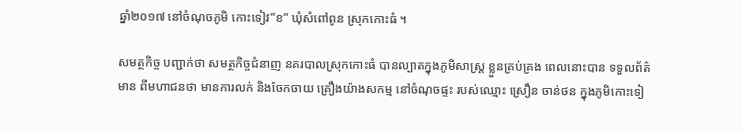ឆ្នាំ២០១៧ នៅចំណុចភូមិ កោះទៀវ”ខ” ឃុំសំពៅពូន ស្រុកកោះធំ ។

សមត្ថកិច្ច បញ្ជាក់ថា សមត្ថកិច្ចជំនាញ នគរបាលស្រុកកោះធំ បានល្បាតក្នុងភូមិសាស្ដ្រ ខ្លួនគ្រប់គ្រង ពេលនោះបាន ទទួលព័ត៌មាន ពីមហាជនថា មានការលក់ និងចែកចាយ គ្រឿងយ៉ាងសកម្ម នៅចំណុចផ្ទះ របស់ឈ្មោះ ស្រឿន ចាន់ថន ក្នុងភូមិកោះទៀ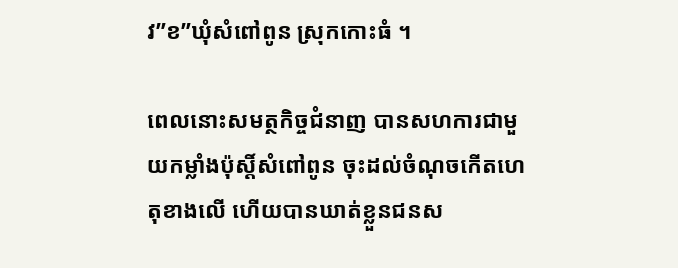វ”ខ”ឃុំសំពៅពូន ស្រុកកោះធំ ។

ពេលនោះសមត្ថកិច្ចជំនាញ បានសហការជាមួយកម្លាំងប៉ុស្ដិ៍សំពៅពូន ចុះដល់ចំណុចកើតហេតុខាងលើ ហើយបានឃាត់ខ្លួនជនស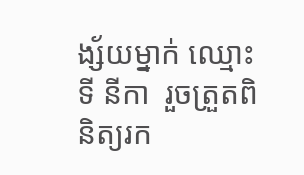ង្ស័យម្នាក់ ឈ្មោះ ទី នីកា  រួចត្រួតពិនិត្យរក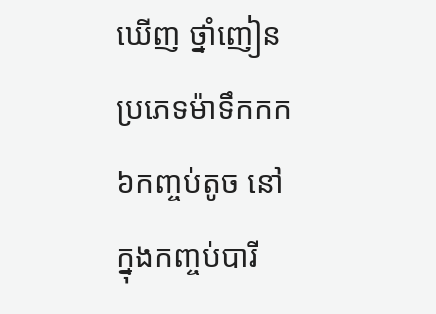ឃើញ ថ្នាំញៀនប្រភេទម៉ាទឹកកក ៦កញ្ចប់តូច នៅក្នុងកញ្ចប់បារី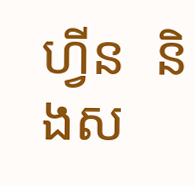ហ្វីន  និងស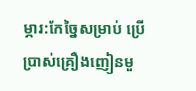ម្ភារ:កែច្នៃសម្រាប់ ប្រើប្រាស់គ្រឿងញៀនមួ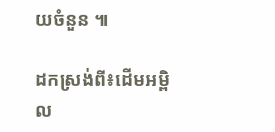យចំនួន ៕

ដកស្រង់ពី៖ដើមអម្ពិល